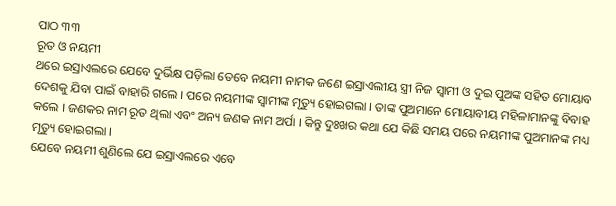ପାଠ ୩୩
ରୂତ ଓ ନୟମୀ
ଥରେ ଇସ୍ରାଏଲରେ ଯେବେ ଦୁର୍ଭିକ୍ଷ ପଡ଼ିଲା ତେବେ ନୟମୀ ନାମକ ଜଣେ ଇସ୍ରାଏଲୀୟ ସ୍ତ୍ରୀ ନିଜ ସ୍ୱାମୀ ଓ ଦୁଇ ପୁଅଙ୍କ ସହିତ ମୋୟାବ ଦେଶକୁ ଯିବା ପାଇଁ ବାହାରି ଗଲେ । ପରେ ନୟମୀଙ୍କ ସ୍ୱାମୀଙ୍କ ମୃତ୍ୟୁ ହୋଇଗଲା । ତାଙ୍କ ପୁଅମାନେ ମୋୟାବୀୟ ମହିଳାମାନଙ୍କୁ ବିବାହ କଲେ । ଜଣକର ନାମ ରୂତ ଥିଲା ଏବଂ ଅନ୍ୟ ଜଣକ ନାମ ଅର୍ପା । କିନ୍ତୁ ଦୁଃଖର କଥା ଯେ କିଛି ସମୟ ପରେ ନୟମୀଙ୍କ ପୁଅମାନଙ୍କ ମଧ୍ୟ ମୃତ୍ୟୁ ହୋଇଗଲା ।
ଯେବେ ନୟମୀ ଶୁଣିଲେ ଯେ ଇସ୍ରାଏଲରେ ଏବେ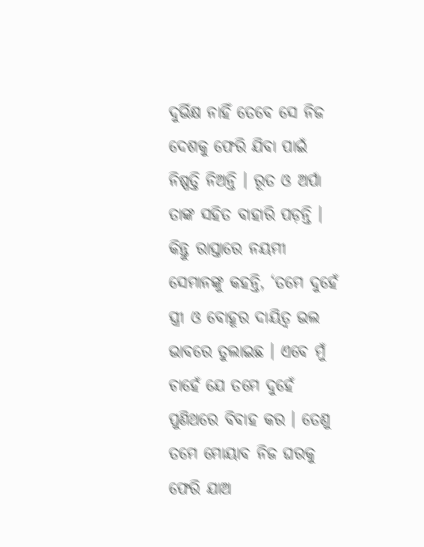ଦୁର୍ଭିକ୍ଷ ନାହିଁ ତେବେ ସେ ନିଜ ଦେଶକୁ ଫେରି ଯିବା ପାଇଁ ନିଷ୍ପତ୍ତି ନିଅନ୍ତି । ରୂତ ଓ ଅର୍ପା ତାଙ୍କ ସହିତ ବାହାରି ପଡ଼ନ୍ତି । କିନ୍ତୁ ରାସ୍ତାରେ ନୟମୀ ସେମାନଙ୍କୁ କହନ୍ତି, ‘ତମେ ଦୁହେଁ ସ୍ତ୍ରୀ ଓ ବୋହୂର ଦାୟିତ୍ୱ ଭଲ ଭାବରେ ତୁଲାଇଛ । ଏବେ ମୁଁ ଚାହେଁ ଯେ ତମେ ଦୁହେଁ ପୁଣିଥରେ ବିବାହ କର । ତେଣୁ ତମେ ମୋୟାବ ନିଜ ଘରକୁ ଫେରି ଯାଅ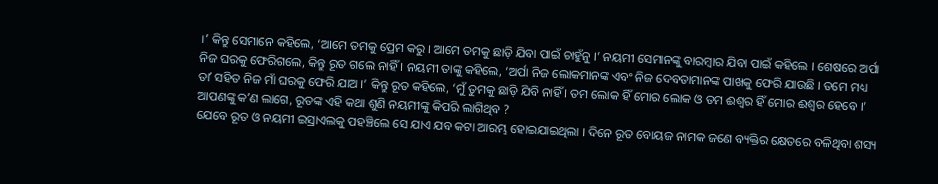।’ କିନ୍ତୁ ସେମାନେ କହିଲେ, ‘ଆମେ ତମକୁ ପ୍ରେମ କରୁ । ଆମେ ତମକୁ ଛାଡ଼ି ଯିବା ପାଇଁ ଚାହୁଁନୁ ।’ ନୟମୀ ସେମାନଙ୍କୁ ବାରମ୍ବାର ଯିବା ପାଇଁ କହିଲେ । ଶେଷରେ ଅର୍ପା ନିଜ ଘରକୁ ଫେରିଗଲେ, କିନ୍ତୁ ରୂତ ଗଲେ ନାହିଁ । ନୟମୀ ତାଙ୍କୁ କହିଲେ, ‘ଅର୍ପା ନିଜ ଲୋକମାନଙ୍କ ଏବଂ ନିଜ ଦେବତାମାନଙ୍କ ପାଖକୁ ଫେରି ଯାଉଛି । ତମେ ମଧ୍ୟ ତାʼ ସହିତ ନିଜ ମାଁ ଘରକୁ ଫେରି ଯାଅ ।’ କିନ୍ତୁ ରୂତ କହିଲେ, ‘ମୁଁ ତୁମକୁ ଛାଡ଼ି ଯିବି ନାହିଁ । ତମ ଲୋକ ହିଁ ମୋର ଲୋକ ଓ ତମ ଈଶ୍ୱର ହିଁ ମୋର ଈଶ୍ୱର ହେବେ ।’ ଆପଣଙ୍କୁ କʼଣ ଲାଗେ, ରୂତଙ୍କ ଏହି କଥା ଶୁଣି ନୟମୀଙ୍କୁ କିପରି ଲାଗିଥିବ ?
ଯେବେ ରୂତ ଓ ନୟମୀ ଇସ୍ରାଏଲକୁ ପହଞ୍ଚିଲେ ସେ ଯାଏ ଯବ କଟା ଆରମ୍ଭ ହୋଇଯାଇଥିଲା । ଦିନେ ରୂତ ବୋୟଜ ନାମକ ଜଣେ ବ୍ୟକ୍ତିର କ୍ଷେତରେ ବଳିଥିବା ଶସ୍ୟ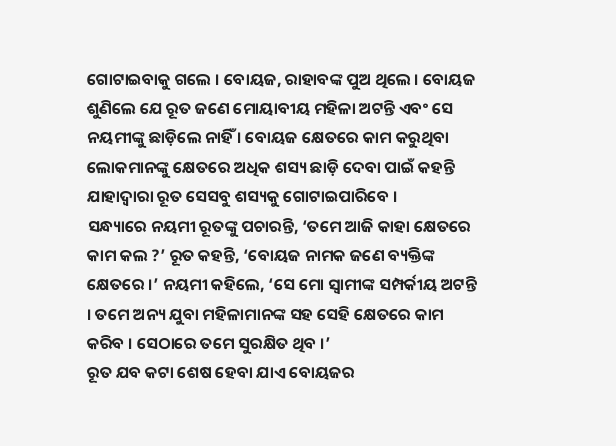ଗୋଟାଇବାକୁ ଗଲେ । ବୋୟଜ, ରାହାବଙ୍କ ପୁଅ ଥିଲେ । ବୋୟଜ ଶୁଣିଲେ ଯେ ରୂତ ଜଣେ ମୋୟାବୀୟ ମହିଳା ଅଟନ୍ତି ଏବଂ ସେ ନୟମୀଙ୍କୁ ଛାଡ଼ିଲେ ନାହିଁ । ବୋୟଜ କ୍ଷେତରେ କାମ କରୁଥିବା ଲୋକମାନଙ୍କୁ କ୍ଷେତରେ ଅଧିକ ଶସ୍ୟ ଛାଡ଼ି ଦେବା ପାଇଁ କହନ୍ତି ଯାହାଦ୍ୱାରା ରୂତ ସେସବୁ ଶସ୍ୟକୁ ଗୋଟାଇପାରିବେ ।
ସନ୍ଧ୍ୟାରେ ନୟମୀ ରୂତଙ୍କୁ ପଚାରନ୍ତି, ‘ତମେ ଆଜି କାହା କ୍ଷେତରେ କାମ କଲ ?’ ରୂତ କହନ୍ତି, ‘ବୋୟଜ ନାମକ ଜଣେ ବ୍ୟକ୍ତିଙ୍କ କ୍ଷେତରେ ।’ ନୟମୀ କହିଲେ, ‘ସେ ମୋ ସ୍ୱାମୀଙ୍କ ସମ୍ପର୍କୀୟ ଅଟନ୍ତି । ତମେ ଅନ୍ୟ ଯୁବା ମହିଳାମାନଙ୍କ ସହ ସେହି କ୍ଷେତରେ କାମ କରିବ । ସେଠାରେ ତମେ ସୁରକ୍ଷିତ ଥିବ ।’
ରୂତ ଯବ କଟା ଶେଷ ହେବା ଯାଏ ବୋୟଜର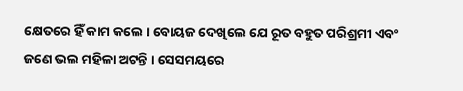କ୍ଷେତରେ ହିଁ କାମ କଲେ । ବୋୟଜ ଦେଖିଲେ ଯେ ରୂତ ବହୁତ ପରିଶ୍ରମୀ ଏବଂ ଜଣେ ଭଲ ମହିଳା ଅଟନ୍ତି । ସେସମୟରେ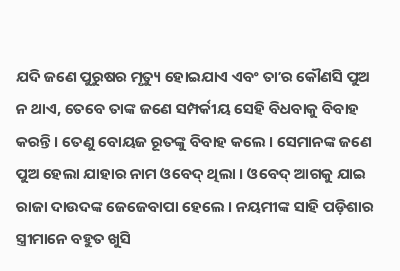ଯଦି ଜଣେ ପୁରୁଷର ମୃତ୍ୟୁ ହୋଇଯାଏ ଏବଂ ତାʼର କୌଣସି ପୁଅ ନ ଥାଏ, ତେବେ ତାଙ୍କ ଜଣେ ସମ୍ପର୍କୀୟ ସେହି ବିଧବାକୁ ବିବାହ କରନ୍ତି । ତେଣୁ ବୋୟଜ ରୂତଙ୍କୁ ବିବାହ କଲେ । ସେମାନଙ୍କ ଜଣେ ପୁଅ ହେଲା ଯାହାର ନାମ ଓବେଦ୍ ଥିଲା । ଓବେଦ୍ ଆଗକୁ ଯାଇ ରାଜା ଦାଉଦଙ୍କ ଜେଜେବାପା ହେଲେ । ନୟମୀଙ୍କ ସାହି ପଡ଼ିଶାର ସ୍ତ୍ରୀମାନେ ବହୁତ ଖୁସି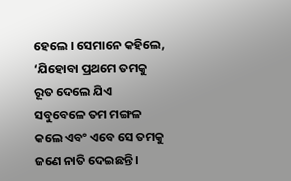ହେଲେ । ସେମାନେ କହିଲେ, ‘ଯିହୋବା ପ୍ରଥମେ ତମକୁ ରୂତ ଦେଲେ ଯିଏ ସବୁବେଳେ ତମ ମଙ୍ଗଳ କଲେ ଏବଂ ଏବେ ସେ ତମକୁ ଜଣେ ନାତି ଦେଇଛନ୍ତି ।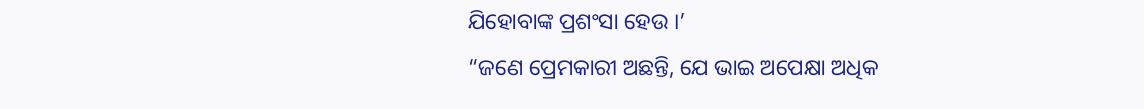ଯିହୋବାଙ୍କ ପ୍ରଶଂସା ହେଉ ।’
“ଜଣେ ପ୍ରେମକାରୀ ଅଛନ୍ତି, ଯେ ଭାଇ ଅପେକ୍ଷା ଅଧିକ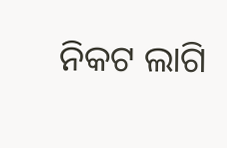ନିକଟ ଲାଗି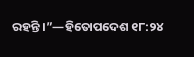ରହନ୍ତି ।”—ହିତୋପଦେଶ ୧୮:୨୪